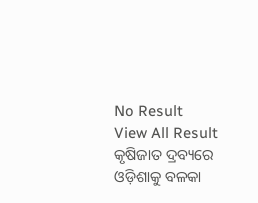No Result
View All Result
କୃଷିଜାତ ଦ୍ରବ୍ୟରେ ଓଡ଼ିଶାକୁ ବଳକା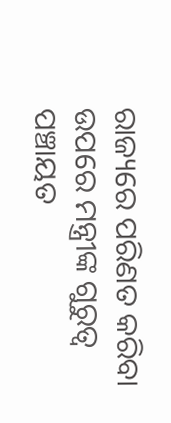ରାଜ୍ୟରେ ପରିଣତ କରିବା ଉପରେ ମନ୍ତ୍ରୀଙ୍କ ଗୁରୁତ୍ୱ
ପଞ୍ଚାୟତ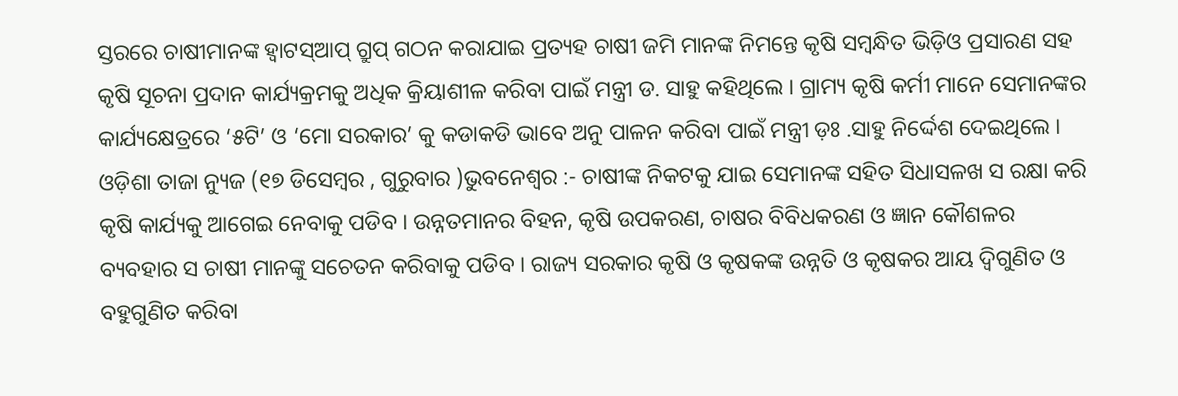ସ୍ତରରେ ଚାଷୀମାନଙ୍କ ହ୍ୱାଟସ୍ଆପ୍ ଗ୍ରୁପ୍ ଗଠନ କରାଯାଇ ପ୍ରତ୍ୟହ ଚାଷୀ ଜମି ମାନଙ୍କ ନିମନ୍ତେ କୃଷି ସମ୍ଵନ୍ଧିତ ଭିଡ଼ିଓ ପ୍ରସାରଣ ସହ କୃଷି ସୂଚନା ପ୍ରଦାନ କାର୍ଯ୍ୟକ୍ରମକୁ ଅଧିକ କ୍ରିୟାଶୀଳ କରିବା ପାଇଁ ମନ୍ତ୍ରୀ ଡ. ସାହୁ କହିଥିଲେ । ଗ୍ରାମ୍ୟ କୃଷି କର୍ମୀ ମାନେ ସେମାନଙ୍କର କାର୍ଯ୍ୟକ୍ଷେତ୍ରରେ ‘୫ଟି’ ଓ ‘ମୋ ସରକାର’ କୁ କଡାକଡି ଭାବେ ଅନୁ ପାଳନ କରିବା ପାଇଁ ମନ୍ତ୍ରୀ ଡ଼ଃ .ସାହୁ ନିର୍ଦ୍ଦେଶ ଦେଇଥିଲେ ।
ଓଡ଼ିଶା ତାଜା ନ୍ୟୁଜ (୧୭ ଡିସେମ୍ବର , ଗୁରୁବାର )ଭୁବନେଶ୍ୱର :- ଚାଷୀଙ୍କ ନିକଟକୁ ଯାଇ ସେମାନଙ୍କ ସହିତ ସିଧାସଳଖ ସ ରକ୍ଷା କରି କୃଷି କାର୍ଯ୍ୟକୁ ଆଗେଇ ନେବାକୁ ପଡିବ । ଉନ୍ନତମାନର ବିହନ, କୃଷି ଉପକରଣ, ଚାଷର ବିବିଧକରଣ ଓ ଜ୍ଞାନ କୌଶଳର ବ୍ୟବହାର ସ ଚାଷୀ ମାନଙ୍କୁ ସଚେତନ କରିବାକୁ ପଡିବ । ରାଜ୍ୟ ସରକାର କୃଷି ଓ କୃଷକଙ୍କ ଉନ୍ନତି ଓ କୃଷକର ଆୟ ଦ୍ୱିଗୁଣିତ ଓ ବହୁଗୁଣିତ କରିବା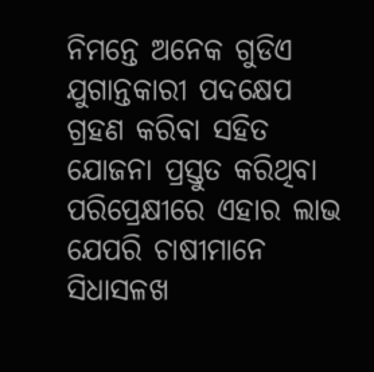ନିମନ୍ତେ ଅନେକ ଗୁଡିଏ ଯୁଗାନ୍ତକାରୀ ପଦକ୍ଷେପ ଗ୍ରହଣ କରିବା ସହିତ ଯୋଜନା ପ୍ରସ୍ତୁତ କରିଥିବା ପରିପ୍ରେକ୍ଷୀରେ ଏହାର ଲାଭ ଯେପରି ଚାଷୀମାନେ ସିଧାସଳଖ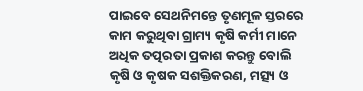ପାଇବେ ସେଥନିମନ୍ତେ ତୃଣମୂଳ ସ୍ତରରେ କାମ କରୁଥିବା ଗ୍ରାମ୍ୟ କୃଷି କର୍ମୀ ମାନେ ଅଧିକ ତତ୍ପରତା ପ୍ରକାଶ କରନ୍ତୁ ବୋଲି କୃଷି ଓ କୃଷକ ସଶକ୍ତିକରଣ, ମତ୍ସ୍ୟ ଓ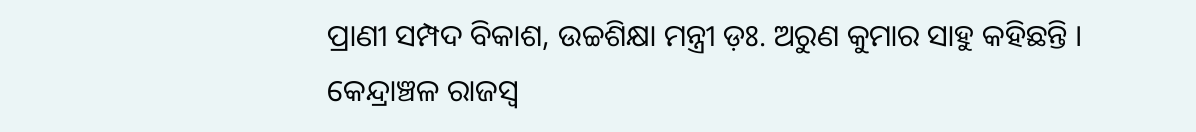ପ୍ରାଣୀ ସମ୍ପଦ ବିକାଶ, ଉଚ୍ଚଶିକ୍ଷା ମନ୍ତ୍ରୀ ଡ଼ଃ. ଅରୁଣ କୁମାର ସାହୁ କହିଛନ୍ତି ।
କେନ୍ଦ୍ରାଞ୍ଚଳ ରାଜସ୍ୱ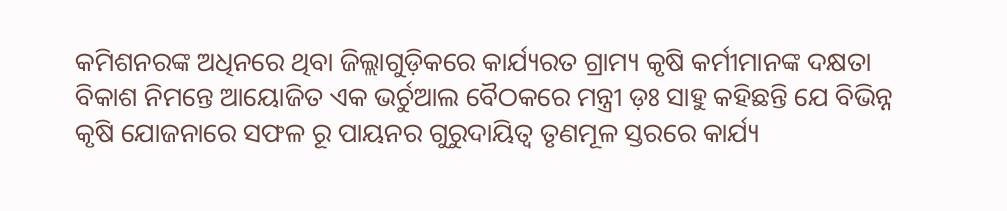କମିଶନରଙ୍କ ଅଧିନରେ ଥିବା ଜିଲ୍ଲାଗୁଡ଼ିକରେ କାର୍ଯ୍ୟରତ ଗ୍ରାମ୍ୟ କୃଷି କର୍ମୀମାନଙ୍କ ଦକ୍ଷତା ବିକାଶ ନିମନ୍ତେ ଆୟୋଜିତ ଏକ ଭର୍ଚୁଆଲ ବୈଠକରେ ମନ୍ତ୍ରୀ ଡ଼ଃ ସାହୁ କହିଛନ୍ତି ଯେ ବିଭିନ୍ନ କୃଷି ଯୋଜନାରେ ସଫଳ ରୂ ପାୟନର ଗୁରୁଦାୟିତ୍ୱ ତୃଣମୂଳ ସ୍ତରରେ କାର୍ଯ୍ୟ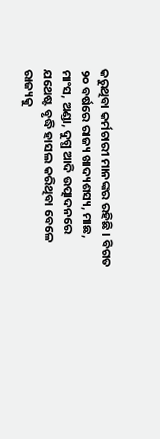କରୁଥିବା କର୍ମଚାରୀ ମାନଙ୍କର ରହିଛି । ବିଗତ ୨୦ ବର୍ଷରେ ରାଜ୍ୟ ଖାଦ୍ୟଶସ୍ୟ, ମାଛ, ମାଂସ, ଅଣ୍ଡା, ଦୁଗ୍ଧ ଆଦି ଉତ୍ପାଦନରେ ଯଥେଷ୍ଟ ବୃଦ୍ଧି ହାସଲ କରିଥିବା ବେଳେ ରାଜ୍ୟକୁ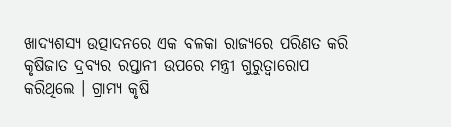ଖାଦ୍ୟଶସ୍ୟ ଉତ୍ପାଦନରେ ଏକ ବଳକା ରାଜ୍ୟରେ ପରିଣତ କରି କୃଷିଜାତ ଦ୍ରବ୍ୟର ରପ୍ତାନୀ ଉପରେ ମନ୍ତ୍ରୀ ଗୁରୁତ୍ୱାରୋପ କରିଥିଲେ । ଗ୍ରାମ୍ୟ କୃଷି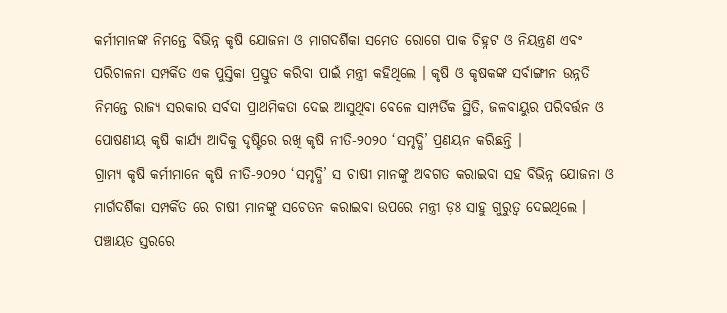କର୍ମୀମାନଙ୍କ ନିମନ୍ତେ ବିଭିନ୍ନ କୃଷି ଯୋଜନା ଓ ମାଗଦର୍ଶିକା ସମେତ ରୋଗେ ପାକ ଚିହ୍ନଟ ଓ ନିୟନ୍ତ୍ରଣ ଏବଂ ପରିଚାଳନା ସମ୍ପର୍କିତ ଏକ ପୁସ୍ତିକା ପ୍ରସ୍ତୁତ କରିବା ପାଇଁ ମନ୍ତ୍ରୀ କହିଥିଲେ । କୃଷି ଓ କୃଷକଙ୍କ ସର୍ବାଙ୍ଗୀନ ଉନ୍ନତି ନିମନ୍ତେ ରାଜ୍ୟ ସରକାର ସର୍ବଦା ପ୍ରାଥମିକତା ଦେଇ ଆସୁଥିବା ବେଳେ ସାମ୍ପର୍ତିକ ସ୍ଥିତି, ଜଳବାୟୁର ପରିବର୍ତ୍ତନ ଓ ପୋଷଣୀୟ କୃଷି କାର୍ଯ୍ୟ ଆଦିକୁ ଦୃଷ୍ଟିରେ ରଖି କୃଷି ନୀତି-୨୦୨୦ ‘ସମୃଦ୍ଧି’ ପ୍ରଣୟନ କରିଛନ୍ତି ।
ଗ୍ରାମ୍ୟ କୃଷି କର୍ମୀମାନେ କୃଷି ନୀତି-୨୦୨୦ ‘ସମୃଦ୍ଧି’ ସ ଚାଷୀ ମାନଙ୍କୁ ଅବଗତ କରାଇବା ସହ ବିଭିନ୍ନ ଯୋଜନା ଓ ମାର୍ଗଦର୍ଶିକା ସମ୍ପର୍କିତ ରେ ଚାଷୀ ମାନଙ୍କୁ ସଚେତନ କରାଇବା ଉପରେ ମନ୍ତ୍ରୀ ଡ଼ଃ ସାହୁ ଗୁରୁତ୍ୱ ଦେଇଥିଲେ । ପଞ୍ଚାୟତ ସ୍ତରରେ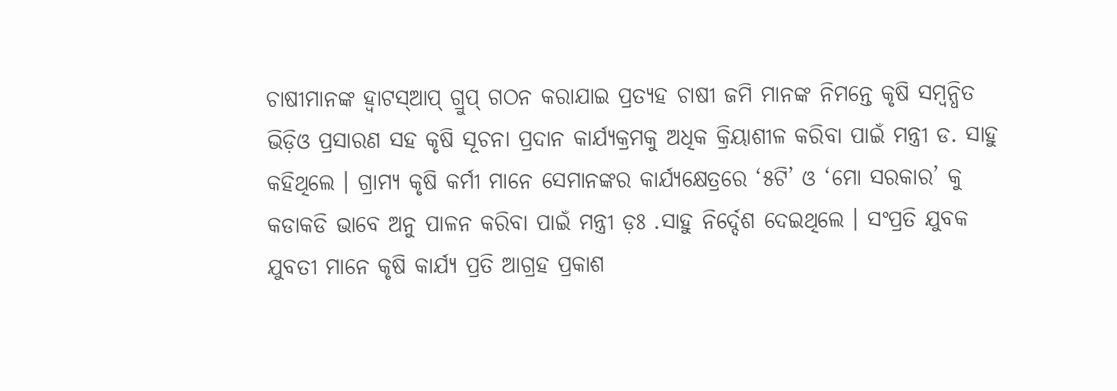ଚାଷୀମାନଙ୍କ ହ୍ୱାଟସ୍ଆପ୍ ଗ୍ରୁପ୍ ଗଠନ କରାଯାଇ ପ୍ରତ୍ୟହ ଚାଷୀ ଜମି ମାନଙ୍କ ନିମନ୍ତେ କୃଷି ସମ୍ଵନ୍ଧିତ ଭିଡ଼ିଓ ପ୍ରସାରଣ ସହ କୃଷି ସୂଚନା ପ୍ରଦାନ କାର୍ଯ୍ୟକ୍ରମକୁ ଅଧିକ କ୍ରିୟାଶୀଳ କରିବା ପାଇଁ ମନ୍ତ୍ରୀ ଡ. ସାହୁ କହିଥିଲେ । ଗ୍ରାମ୍ୟ କୃଷି କର୍ମୀ ମାନେ ସେମାନଙ୍କର କାର୍ଯ୍ୟକ୍ଷେତ୍ରରେ ‘୫ଟି’ ଓ ‘ମୋ ସରକାର’ କୁ କଡାକଡି ଭାବେ ଅନୁ ପାଳନ କରିବା ପାଇଁ ମନ୍ତ୍ରୀ ଡ଼ଃ .ସାହୁ ନିର୍ଦ୍ଦେଶ ଦେଇଥିଲେ । ସଂପ୍ରତି ଯୁବକ ଯୁବତୀ ମାନେ କୃଷି କାର୍ଯ୍ୟ ପ୍ରତି ଆଗ୍ରହ ପ୍ରକାଶ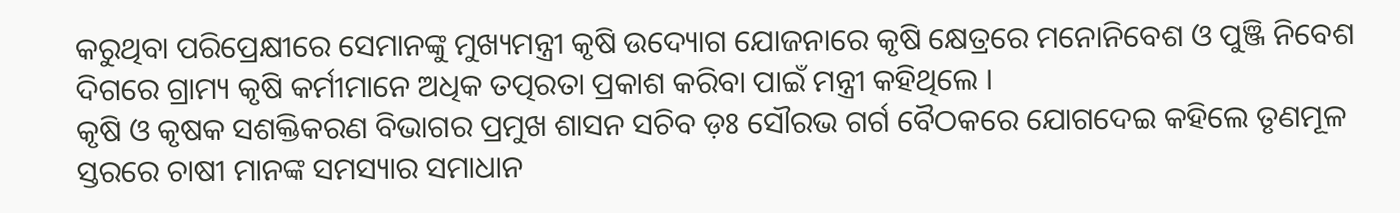କରୁଥିବା ପରିପ୍ରେକ୍ଷୀରେ ସେମାନଙ୍କୁ ମୁଖ୍ୟମନ୍ତ୍ରୀ କୃଷି ଉଦ୍ୟୋଗ ଯୋଜନାରେ କୃଷି କ୍ଷେତ୍ରରେ ମନୋନିବେଶ ଓ ପୁଞ୍ଜି ନିବେଶ ଦିଗରେ ଗ୍ରାମ୍ୟ କୃଷି କର୍ମୀମାନେ ଅଧିକ ତତ୍ପରତା ପ୍ରକାଶ କରିବା ପାଇଁ ମନ୍ତ୍ରୀ କହିଥିଲେ ।
କୃଷି ଓ କୃଷକ ସଶକ୍ତିକରଣ ବିଭାଗର ପ୍ରମୁଖ ଶାସନ ସଚିବ ଡ଼ଃ ସୌରଭ ଗର୍ଗ ବୈଠକରେ ଯୋଗଦେଇ କହିଲେ ତୃଣମୂଳ ସ୍ତରରେ ଚାଷୀ ମାନଙ୍କ ସମସ୍ୟାର ସମାଧାନ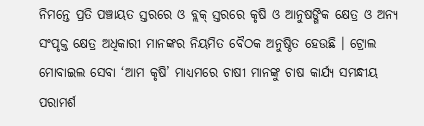ନିମନ୍ତେ ପ୍ରତି ପଞ୍ଚାୟତ ସ୍ତରରେ ଓ ବ୍ଲକ୍ ସ୍ତରରେ କୃଷି ଓ ଆନୁଷଙ୍ଗିକ କ୍ଷେତ୍ର ଓ ଅନ୍ୟ ସଂପୃକ୍ତ କ୍ଷେତ୍ର ଅଧିକାରୀ ମାନଙ୍କର ନିୟମିତ ବୈଠକ ଅନୁଷ୍ଠିତ ହେଉଛି । ଟ୍ରୋଲ ମୋବାଇଲ ସେବା ‘ଆମ କୃଷି’ ମାଧ୍ୟମରେ ଚାଷୀ ମାନଙ୍କୁ ଚାଷ କାର୍ଯ୍ୟ ସମନ୍ଧୀୟ ପରାମର୍ଶ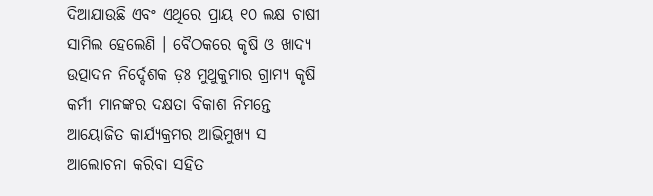ଦିଆଯାଉଛି ଏବଂ ଏଥିରେ ପ୍ରାୟ ୧୦ ଲକ୍ଷ ଚାଷୀ ସାମିଲ ହେଲେଣି । ବୈଠକରେ କୃଷି ଓ ଖାଦ୍ୟ ଉତ୍ପାଦନ ନିର୍ଦ୍ଦେଶକ ଡ଼ଃ ମୁଥୁକୁମାର ଗ୍ରାମ୍ୟ କୃଷି କର୍ମୀ ମାନଙ୍କର ଦକ୍ଷତା ବିକାଶ ନିମନ୍ତେ ଆୟୋଜିତ କାର୍ଯ୍ୟକ୍ରମର ଆଭିମୁଖ୍ୟ ସ ଆଲୋଚନା କରିବା ସହିତ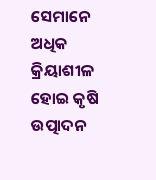ସେମାନେ ଅଧିକ କ୍ରିୟାଶୀଳ ହୋଇ କୃଷି ଉତ୍ପାଦନ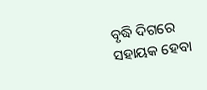ବୃଦ୍ଧି ଦିଗରେ ସହାୟକ ହେବା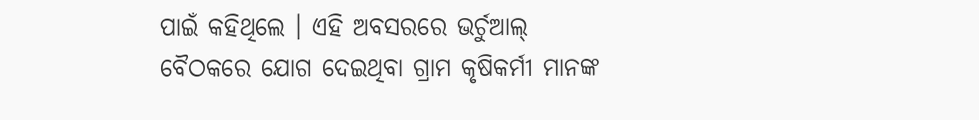ପାଇଁ କହିଥିଲେ । ଏହି ଅବସରରେ ଭର୍ଚୁଆଲ୍ ବୈଠକରେ ଯୋଗ ଦେଇଥିବା ଗ୍ରାମ କୃଷିକର୍ମୀ ମାନଙ୍କ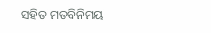ସହିତ ମତବିନିମୟ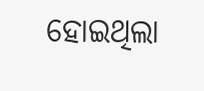ହୋଇଥିଲା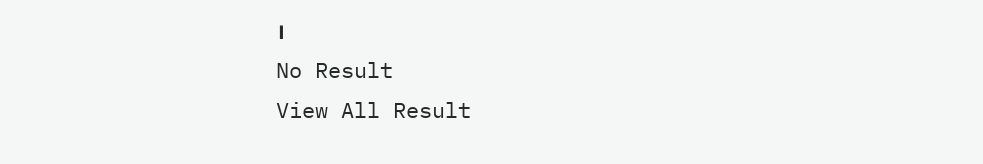।
No Result
View All Result